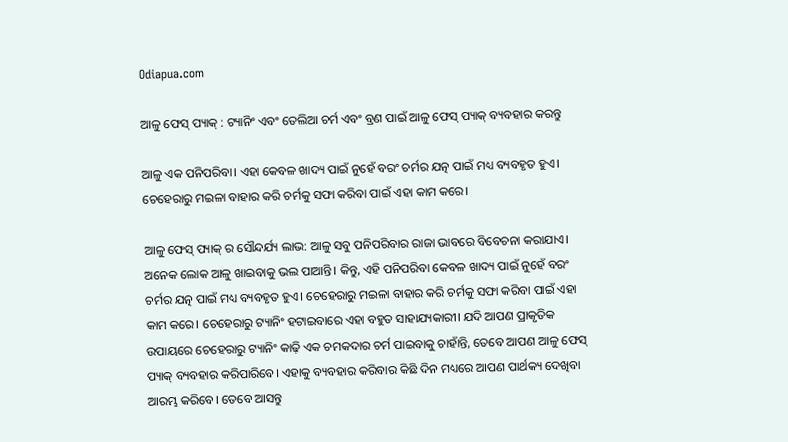Odiapua.com

ଆଳୁ ଫେସ୍ ପ୍ୟାକ୍ : ଟ୍ୟାନିଂ ଏବଂ ତେଲିଆ ଚର୍ମ ଏବଂ ବ୍ରଣ ପାଇଁ ଆଳୁ ଫେସ୍ ପ୍ୟାକ୍ ବ୍ୟବହାର କରନ୍ତୁ

ଆଳୁ ଏକ ପନିପରିବା। ଏହା କେବଳ ଖାଦ୍ୟ ପାଇଁ ନୁହେଁ ବରଂ ଚର୍ମର ଯତ୍ନ ପାଇଁ ମଧ୍ୟ ବ୍ୟବହୃତ ହୁଏ। ଚେହେରାରୁ ମଇଳା ବାହାର କରି ଚର୍ମକୁ ସଫା କରିବା ପାଇଁ ଏହା କାମ କରେ।

ଆଳୁ ଫେସ୍ ପ୍ୟାକ୍ ର ସୌନ୍ଦର୍ଯ୍ୟ ଲାଭ: ଆଳୁ ସବୁ ପନିପରିବାର ରାଜା ଭାବରେ ବିବେଚନା କରାଯାଏ। ଅନେକ ଲୋକ ଆଳୁ ଖାଇବାକୁ ଭଲ ପାଆନ୍ତି। କିନ୍ତୁ, ଏହି ପନିପରିବା କେବଳ ଖାଦ୍ୟ ପାଇଁ ନୁହେଁ ବରଂ ଚର୍ମର ଯତ୍ନ ପାଇଁ ମଧ୍ୟ ବ୍ୟବହୃତ ହୁଏ। ଚେହେରାରୁ ମଇଳା ବାହାର କରି ଚର୍ମକୁ ସଫା କରିବା ପାଇଁ ଏହା କାମ କରେ। ଚେହେରାରୁ ଟ୍ୟାନିଂ ହଟାଇବାରେ ଏହା ବହୁତ ସାହାଯ୍ୟକାରୀ। ଯଦି ଆପଣ ପ୍ରାକୃତିକ ଉପାୟରେ ଚେହେରାରୁ ଟ୍ୟାନିଂ କାଢ଼ି ଏକ ଚମକଦାର ଚର୍ମ ପାଇବାକୁ ଚାହାଁନ୍ତି, ତେବେ ଆପଣ ଆଳୁ ଫେସ୍ ପ୍ୟାକ୍ ବ୍ୟବହାର କରିପାରିବେ। ଏହାକୁ ବ୍ୟବହାର କରିବାର କିଛି ଦିନ ମଧ୍ୟରେ ଆପଣ ପାର୍ଥକ୍ୟ ଦେଖିବା ଆରମ୍ଭ କରିବେ। ତେବେ ଆସନ୍ତୁ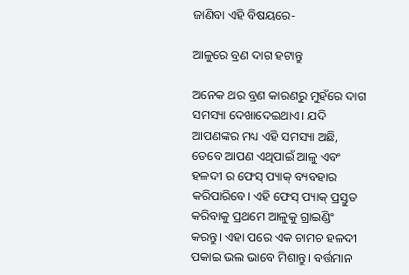ଜାଣିବା ଏହି ବିଷୟରେ-

ଆଳୁରେ ବ୍ରଣ ଦାଗ ହଟାନ୍ତୁ

ଅନେକ ଥର ବ୍ରଣ କାରଣରୁ ମୁହଁରେ ଦାଗ ସମସ୍ୟା ଦେଖାଦେଇଥାଏ। ଯଦି ଆପଣଙ୍କର ମଧ୍ୟ ଏହି ସମସ୍ୟା ଅଛି, ତେବେ ଆପଣ ଏଥିପାଇଁ ଆଳୁ ଏବଂ ହଳଦୀ ର ଫେସ୍ ପ୍ୟାକ୍ ବ୍ୟବହାର କରିପାରିବେ। ଏହି ଫେସ୍ ପ୍ୟାକ୍ ପ୍ରସ୍ତୁତ କରିବାକୁ ପ୍ରଥମେ ଆଳୁକୁ ଗ୍ରାଇଣ୍ଡିଂ କରନ୍ତୁ। ଏହା ପରେ ଏକ ଚାମଚ ହଳଦୀ ପକାଇ ଭଲ ଭାବେ ମିଶାନ୍ତୁ। ବର୍ତ୍ତମାନ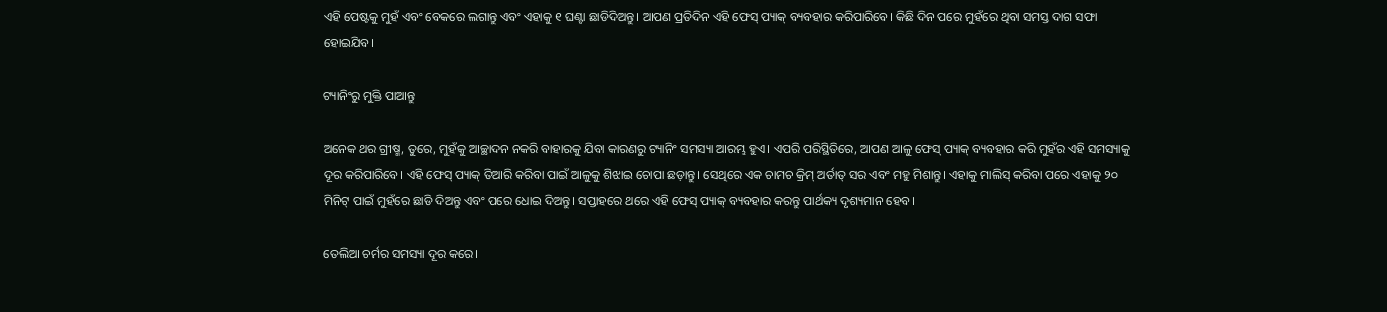ଏହି ପେଷ୍ଟକୁ ମୁହଁ ଏବଂ ବେକରେ ଲଗାନ୍ତୁ ଏବଂ ଏହାକୁ ୧ ଘଣ୍ଟା ଛାଡିଦିଅନ୍ତୁ। ଆପଣ ପ୍ରତିଦିନ ଏହି ଫେସ୍ ପ୍ୟାକ୍ ବ୍ୟବହାର କରିପାରିବେ। କିଛି ଦିନ ପରେ ମୁହଁରେ ଥିବା ସମସ୍ତ ଦାଗ ସଫା ହୋଇଯିବ।

ଟ୍ୟାନିଂରୁ ମୁକ୍ତି ପାଆନ୍ତୁ

ଅନେକ ଥର ଗ୍ରୀଷ୍ମ, ତୁରେ, ମୁହଁକୁ ଆଚ୍ଛାଦନ ନକରି ବାହାରକୁ ଯିବା କାରଣରୁ ଟ୍ୟାନିଂ ସମସ୍ୟା ଆରମ୍ଭ ହୁଏ। ଏପରି ପରିସ୍ଥିତିରେ, ଆପଣ ଆଳୁ ଫେସ୍ ପ୍ୟାକ୍ ବ୍ୟବହାର କରି ମୁହଁର ଏହି ସମସ୍ୟାକୁ ଦୂର କରିପାରିବେ। ଏହି ଫେସ୍ ପ୍ୟାକ୍ ତିଆରି କରିବା ପାଇଁ ଆଳୁକୁ ଶିଝାଇ ଚୋପା ଛଡ଼ାନ୍ତୁ। ସେଥିରେ ଏକ ଚାମଚ କ୍ରିମ୍ ଅର୍ତାତ୍ ସର ଏବଂ ମହୁ ମିଶାନ୍ତୁ। ଏହାକୁ ମାଲିସ୍ କରିବା ପରେ ଏହାକୁ ୨୦ ମିନିଟ୍ ପାଇଁ ମୁହଁରେ ଛାଡି ଦିଅନ୍ତୁ ଏବଂ ପରେ ଧୋଇ ଦିଅନ୍ତୁ। ସପ୍ତାହରେ ଥରେ ଏହି ଫେସ୍ ପ୍ୟାକ୍ ବ୍ୟବହାର କରନ୍ତୁ ପାର୍ଥକ୍ୟ ଦୃଶ୍ୟମାନ ହେବ।

ତେଲିଆ ଚର୍ମର ସମସ୍ୟା ଦୂର କରେ।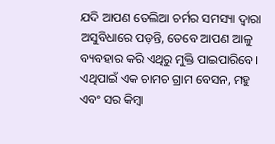ଯଦି ଆପଣ ତେଲିଆ ଚର୍ମର ସମସ୍ୟା ଦ୍ୱାରା ଅସୁବିଧାରେ ପଡ଼ନ୍ତି, ତେବେ ଆପଣ ଆଳୁ ବ୍ୟବହାର କରି ଏଥିରୁ ମୁକ୍ତି ପାଇପାରିବେ। ଏଥିପାଇଁ ଏକ ଚାମଚ ଗ୍ରାମ ବେସନ, ମହୁ ଏବଂ ସର କିମ୍ବା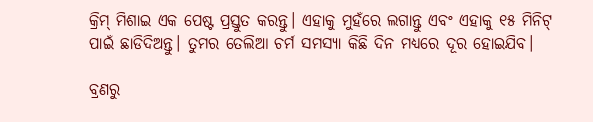କ୍ରିମ୍ ମିଶାଇ ଏକ ପେଷ୍ଟ ପ୍ରସ୍ତୁତ କରନ୍ତୁ। ଏହାକୁ ମୁହଁରେ ଲଗାନ୍ତୁ ଏବଂ ଏହାକୁ ୧୫ ମିନିଟ୍ ପାଇଁ ଛାଡିଦିଅନ୍ତୁ। ତୁମର ତେଲିଆ ଚର୍ମ ସମସ୍ୟା କିଛି ଦିନ ମଧ୍ୟରେ ଦୂର ହୋଇଯିବ।

ବ୍ରଣରୁ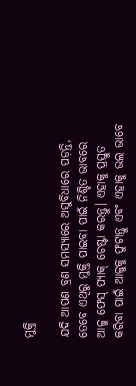ମୁକ୍ତି

ଯଦି ଆପଣ ବ୍ରଣ ସମସ୍ୟାରେ ଅସୁବିଧାରେ ପଡ଼ନ୍ତି, ତେବେ ଏଥିରୁ ମୁକ୍ତି ପାଇବା ପାଇଁ ନିଶ୍ଚିତ ଭାବରେ ଆଳୁ ଫେସ୍ ପ୍ୟାକ୍ ଚେଷ୍ଟା କରନ୍ତୁ। ଏହାକୁ ପ୍ରସ୍ତୁତ କରିବା ପାଇଁ ଆଳୁକୁ ଫୁଟାନ୍ତୁ ଏବଂ ଏହାକୁ ଭଲ ଭାବେ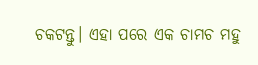ଚକଟନ୍ତୁ। ଏହା ପରେ ଏକ ଚାମଚ ମହୁ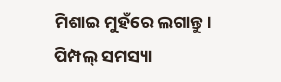ମିଶାଇ ମୁହଁରେ ଲଗାନ୍ତୁ। ପିମ୍ପଲ୍ ସମସ୍ୟା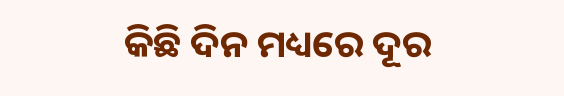କିଛି ଦିନ ମଧ୍ୟରେ ଦୂର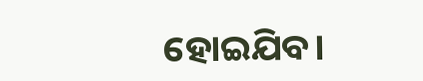ହୋଇଯିବ।